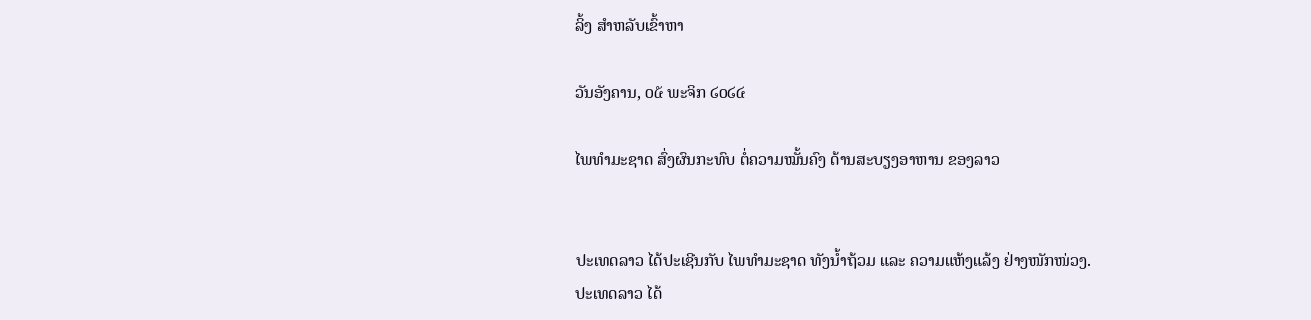ລິ້ງ ສຳຫລັບເຂົ້າຫາ

ວັນອັງຄານ, ໐໕ ພະຈິກ ໒໐໒໔

ໄພທຳມະຊາດ ສົ່ງຜົນກະທົບ ຕໍ່ຄວາມໝັ້ນຄົງ ດ້ານສະບຽງອາຫານ ຂອງລາວ


ປະເທດລາວ ໄດ້ປະເຊີນກັບ ໄພທຳມະຊາດ ທັງນ້ຳຖ້ວມ ແລະ ຄວາມແຫ້ງແລ້ງ ຢ່າງໜັກໜ່ວງ.
ປະເທດລາວ ໄດ້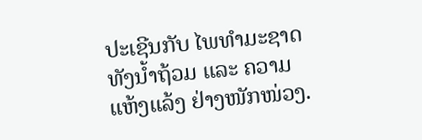ປະເຊີນກັບ ໄພທຳມະຊາດ ທັງນ້ຳຖ້ວມ ແລະ ຄວາມແຫ້ງແລ້ງ ຢ່າງໜັກໜ່ວງ.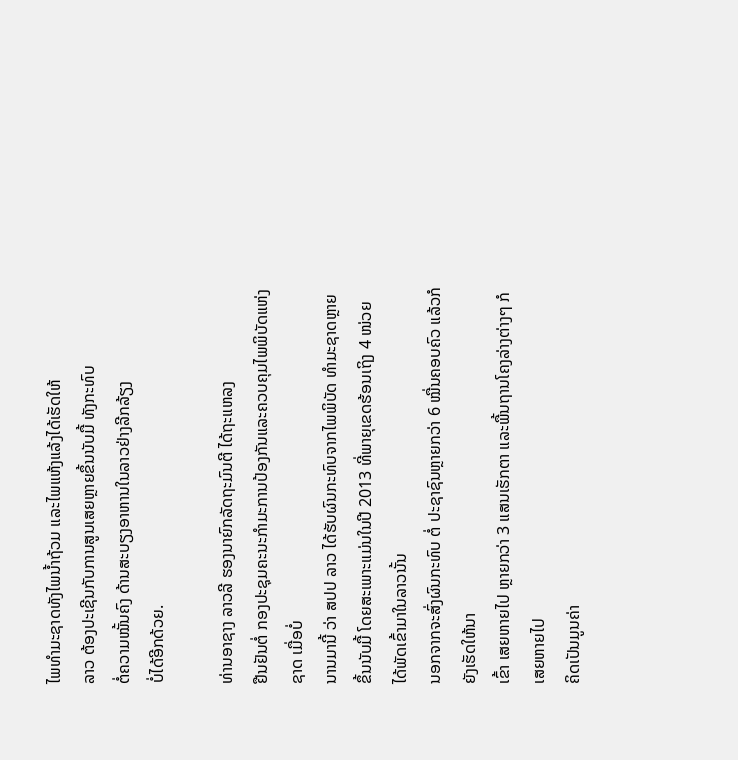ໄພທຳມະຊາດທັງໄພນ້ຳຖ້ວມ ແລະໄພແຫ້ງແລ້ງໄດ້ເຮັດໃຫ້
ລາວ ຕ້ອງປະເຊີນກັບການສູນເສຍຫຼາຍຂຶ້ນນັບມື້ ທັງກະທົບ
ຕໍ່ຄວາມໝັ້ນຄົງ ດ້ານສະບຽງອາຫານໃນລາວຢ່າງລີກລ້ຽງ
ບໍ່ໄດ້ອີກດ້ວຍ.

ທ່ານອາຊາງ ລາວລີ ຮອງນາຍົກລັດຖະມົນຕີ ໄດ້ຖະແຫລງ
ຢືນຢັນຕໍ່ ກອງປະຊຸມຄະນະກຳມະການປ້ອງກັນແລະຄວບຄຸມໄພພິບັດແຫ່ງຊາດ ເມື່ອບໍ່
ນານມານີ້ ວ່າ ສປປ ລາວ ໄດ້ຮັບຜົນກະທົບຈາກໄພພິບັດ ທຳມະຊາດຫຼາຍຂຶ້ນນັບມື້ ໂດຍສະເພາະແມ່ນໃນປີ 2013 ທີ່ພາຍຸເຂດຮ້ອນເຖິງ 4 ໜ່ວຍ ໄດ້ພັດເຂົ້າມາໃນລາວນັ້ນ
ນອກຈາກຈະສົ່ງຜົນກະທົບ ຕໍ່ ປະຊາຊົນຫຼາຍກວ່າ 6 ໝື່ນຄອບຄົວ ແລ້ວກໍຍັງເຮັດໃຫ້ນາ
ເຂົ້າ ເສຍຫາຍໄປ ຫຼາຍກວ່າ 3 ແສນເຮັກຕາ ແລະພື້ນຖານໂຄງລ່າງຕ່າງໆ ກໍເສຍຫາຍໄປ
ຄິດເປັນມູນຄ່າ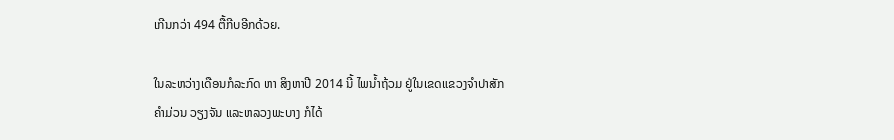ເກີນກວ່າ 494 ຕື້ກີບອີກດ້ວຍ.

ໃນລະຫວ່າງເດືອນກໍລະກົດ ຫາ ສິງຫາປີ 2014 ນີ້ ໄພນ້ຳຖ້ວມ ຢູ່ໃນເຂດແຂວງຈຳປາສັກ
ຄຳມ່ວນ ວຽງຈັນ ແລະຫລວງພະບາງ ກໍໄດ້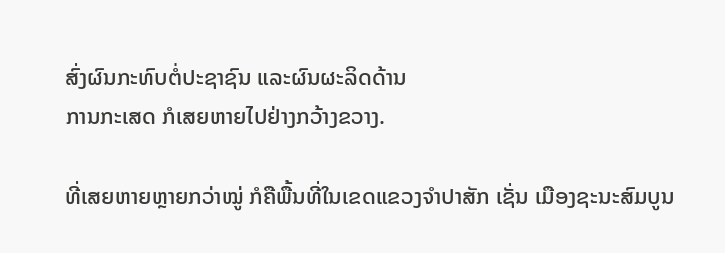ສົ່ງຜົນກະທົບຕໍ່ປະຊາຊົນ ແລະຜົນຜະລິດດ້ານ
ການກະເສດ ກໍເສຍຫາຍໄປຢ່າງກວ້າງຂວາງ.

ທີ່ເສຍຫາຍຫຼາຍກວ່າໝູ່ ກໍຄືພື້ນທີ່ໃນເຂດແຂວງຈຳປາສັກ ເຊັ່ນ ເມືອງຊະນະສົມບູນ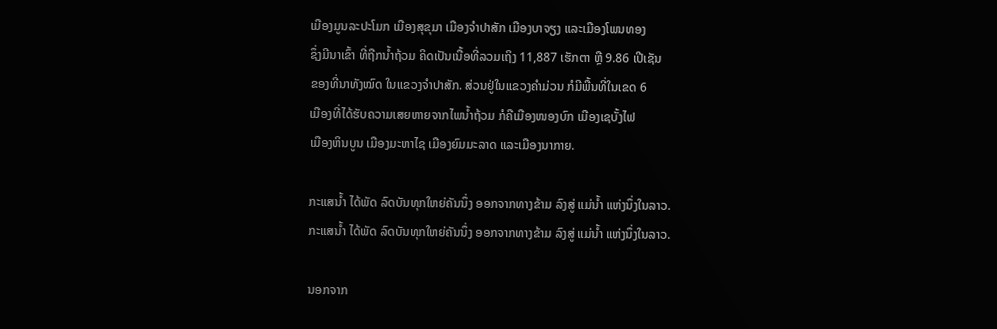ເມືອງມູນລະປະໂມກ ເມືອງສຸຂຸມາ ເມືອງຈຳປາສັກ ເມືອງບາຈຽງ ແລະເມືອງໂພນທອງ
ຊຶ່ງມີນາເຂົ້າ ທີ່ຖືກນ້ຳຖ້ວມ ຄິດເປັນເນື້ອທີ່ລວມເຖິງ 11,887 ເຮັກຕາ ຫຼື 9.86 ເປີເຊັນ
ຂອງທີ່ນາທັງໝົດ ໃນແຂວງຈຳປາສັກ. ສ່ວນຢູ່ໃນແຂວງຄຳມ່ວນ ກໍມີພື້ນທີ່ໃນເຂດ 6
ເມືອງທີ່ໄດ້ຮັບຄວາມເສຍຫາຍຈາກໄພນ້ຳຖ້ວມ ກໍຄືເມືອງໜອງບົກ ເມືອງເຊບັ້ງໄຟ
ເມືອງຫິນບູນ ເມືອງມະຫາໄຊ ເມືອງຍົມມະລາດ ແລະເມືອງນາກາຍ.

ກະແສນ້ຳ ໄດ້ພັດ ລົດບັນທຸກໃຫຍ່ຄັນນຶ່ງ ອອກຈາກທາງຂ້າມ ລົງສູ່ ແມ່ນ້ຳ ແຫ່ງນຶ່ງໃນລາວ.
ກະແສນ້ຳ ໄດ້ພັດ ລົດບັນທຸກໃຫຍ່ຄັນນຶ່ງ ອອກຈາກທາງຂ້າມ ລົງສູ່ ແມ່ນ້ຳ ແຫ່ງນຶ່ງໃນລາວ.

ນອກຈາກ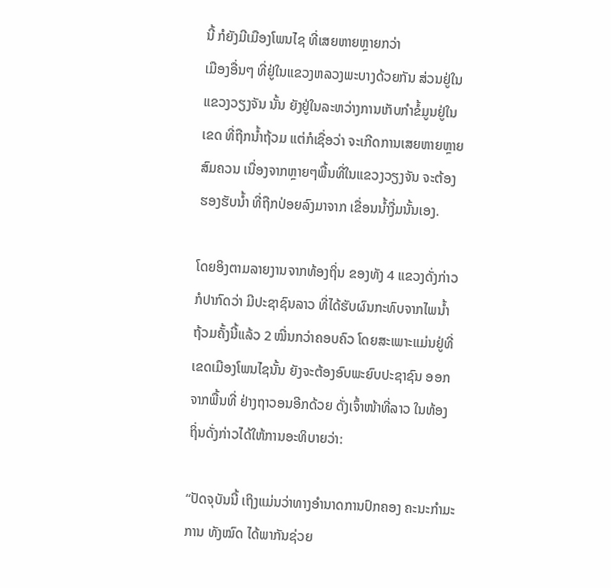ນີ້ ກໍຍັງມີເມືອງໂພນໄຊ ທີ່ເສຍຫາຍຫຼາຍກວ່າ
ເມືອງອື່ນໆ ທີ່ຢູ່ໃນແຂວງຫລວງພະບາງດ້ວຍກັນ ສ່ວນຢູ່ໃນ
ແຂວງວຽງຈັນ ນັ້ນ ຍັງຢູ່ໃນລະຫວ່າງການເກັບກຳຂໍ້ມູນຢູ່ໃນ
ເຂດ ທີ່ຖືກນ້ຳຖ້ວມ ແຕ່ກໍເຊື່ອວ່າ ຈະເກີດການເສຍຫາຍຫຼາຍ
ສົມຄວນ ເນື່ອງຈາກຫຼາຍໆພື້ນທີ່ໃນແຂວງວຽງຈັນ ຈະຕ້ອງ
ຮອງຮັບນ້ຳ ທີ່ຖືກປ່ອຍລົງມາຈາກ ເຂື່ອນນ້ຳງື່ມນັ້ນເອງ.

ໂດຍອິງຕາມລາຍງານຈາກທ້ອງຖິ່ນ ຂອງທັງ 4 ແຂວງດັ່ງກ່າວ
ກໍປາກົດວ່າ ມີປະຊາຊົນລາວ ທີ່ໄດ້ຮັບຜົນກະທົບຈາກໄພນ້ຳ
ຖ້ວມຄັ້ງນີ້ແລ້ວ 2 ໝື່ນກວ່າຄອບຄົວ ໂດຍສະເພາະແມ່ນຢູ່ທີ່
ເຂດເມືອງໂພນໄຊນັ້ນ ຍັງຈະຕ້ອງອົບພະຍົບປະຊາຊົນ ອອກ
ຈາກພື້ນທີ່ ຢ່າງຖາວອນອີກດ້ວຍ ດັ່ງເຈົ້າໜ້າທີ່ລາວ ໃນທ້ອງ
ຖິ່ນດັ່ງກ່າວໄດ້ໃຫ້ການອະທິບາຍວ່າ:

“ປັດຈຸບັນນີ້ ເຖິງແມ່ນວ່າທາງອຳນາດການປົກຄອງ ຄະນະກຳມະການ ທັງໝົດ ໄດ້ພາກັນຊ່ວຍ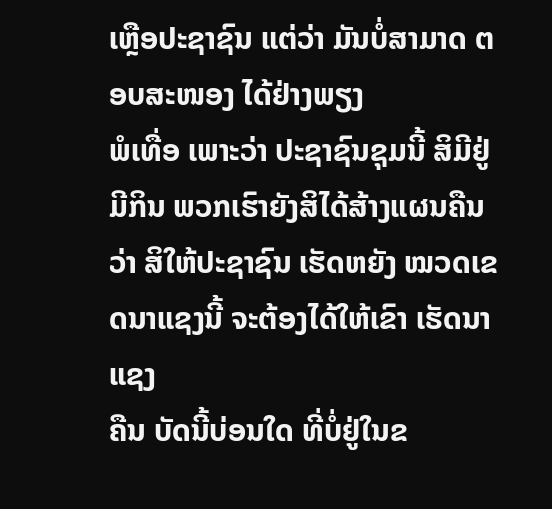ເຫຼືອປະຊາຊົນ ແຕ່ວ່າ ມັນບໍ່ສາມາດ ຕອບສະໜອງ ໄດ້ຢ່າງພຽງ
ພໍເທື່ອ ເພາະວ່າ ປະຊາຊົນຊຸມນີ້ ສິມີຢູ່ມີກິນ ພວກເຮົາຍັງສິໄດ້ສ້າງແຜນຄືນວ່າ ສິໃຫ້ປະຊາຊົນ ເຮັດຫຍັງ ໝວດເຂດນາແຊງນີ້ ຈະຕ້ອງໄດ້ໃຫ້ເຂົາ ເຮັດນາແຊງ
ຄືນ ບັດນີ້ບ່ອນໃດ ທີ່ບໍ່ຢູ່ໃນຂ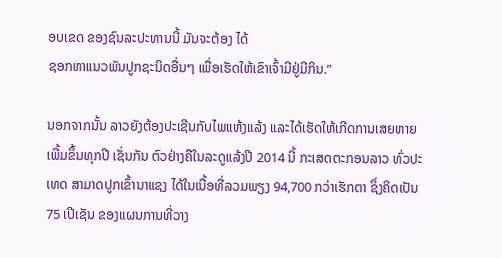ອບເຂດ ຂອງຊົນລະປະທານນີ້ ມັນຈະຕ້ອງ ໄດ້
ຊອກຫາແນວພັນປູກຊະນິດອື່ນໆ ເພື່ອເຮັດໃຫ້ເຂົາເຈົ້າມີຢູ່ມີກິນ.”

ນອກຈາກນັ້ນ ລາວຍັງຕ້ອງປະເຊີນກັບໄພແຫ້ງແລ້ງ ແລະໄດ້ເຮັດໃຫ້ເກີດການເສຍຫາຍ
ເພີ້ມຂຶ້ນທຸກປີ ເຊັ່ນກັນ ຕົວຢ່າງຄືໃນລະດູແລ້ງປີ 2014 ນີ້ ກະເສດຕະກອນລາວ ທົ່ວປະ
ເທດ ສາມາດປູກເຂົ້ານາແຊງ ໄດ້ໃນເນື້ອທີ່ລວມພຽງ 94,700 ກວ່າເຮັກຕາ ຊຶ່ງຄິດເປັນ
75 ເປີເຊັນ ຂອງແຜນການທີ່ວາງ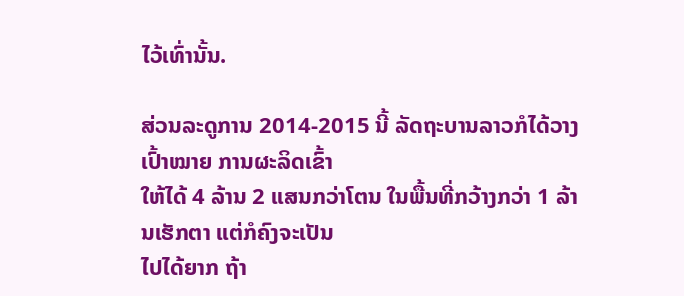ໄວ້ເທົ່ານັ້ນ.

ສ່ວນລະດູການ 2014-2015 ນີ້ ລັດຖະບານລາວກໍໄດ້ວາງເປົ້າໝາຍ ການຜະລິດເຂົ້າ
ໃຫ້ໄດ້ 4 ລ້ານ 2 ແສນກວ່າໂຕນ ໃນພື້ນທີ່ກວ້າງກວ່າ 1 ລ້ານເຮັກຕາ ແຕ່ກໍຄົງຈະເປັນ
ໄປໄດ້ຍາກ ຖ້າ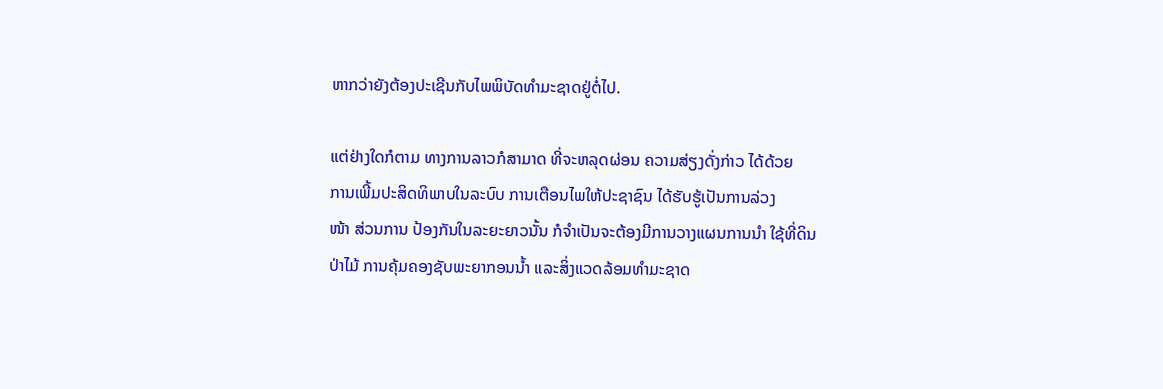ຫາກວ່າຍັງຕ້ອງປະເຊີນກັບໄພພິບັດທຳມະຊາດຢູ່ຕໍ່ໄປ.

ແຕ່ຢ່າງໃດກໍຕາມ ທາງການລາວກໍສາມາດ ທີ່ຈະຫລຸດຜ່ອນ ຄວາມສ່ຽງດັ່ງກ່າວ ໄດ້ດ້ວຍ
ການເພີ້ມປະສິດທິພາບໃນລະບົບ ການເຕືອນໄພໃຫ້ປະຊາຊົນ ໄດ້ຮັບຮູ້ເປັນການລ່ວງ
ໜ້າ ສ່ວນການ ປ້ອງກັນໃນລະຍະຍາວນັ້ນ ກໍຈຳເປັນຈະຕ້ອງມີການວາງແຜນການນຳ ໃຊ້ທີ່ດິນ ປ່າໄມ້ ການຄຸ້ມຄອງຊັບພະຍາກອນນ້ຳ ແລະສິ່ງແວດລ້ອມທຳມະຊາດ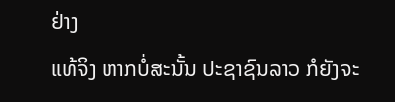ຢ່າງ
ແທ້ຈິງ ຫາກບໍ່ສະນັ້ນ ປະຊາຊົນລາວ ກໍຍັງຈະ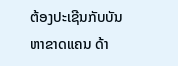ຕ້ອງປະເຊີນກັບບັນຫາຂາດແຄນ ດ້າ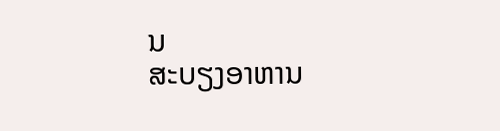ນ
ສະບຽງອາຫານ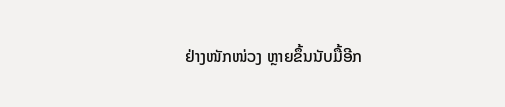ຢ່າງໜັກໜ່ວງ ຫຼາຍຂຶ້ນນັບມື້ອີກ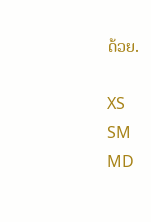ດ້ວຍ.

XS
SM
MD